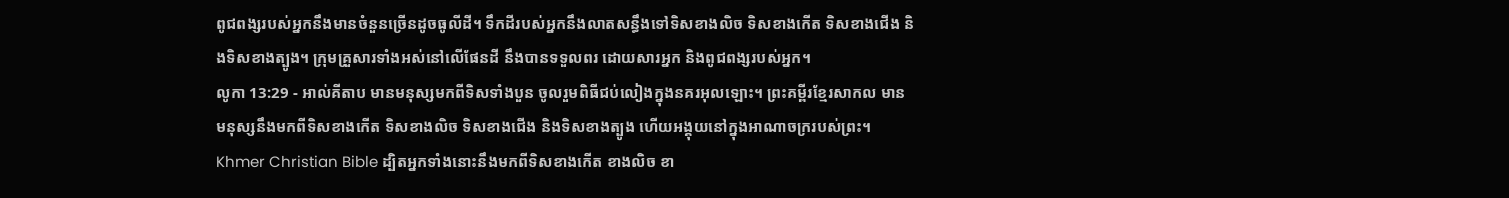ពូជពង្សរបស់អ្នកនឹងមានចំនួនច្រើនដូចធូលីដី។ ទឹកដីរបស់អ្នកនឹងលាតសន្ធឹងទៅទិសខាងលិច ទិសខាងកើត ទិសខាងជើង និងទិសខាងត្បូង។ ក្រុមគ្រួសារទាំងអស់នៅលើផែនដី នឹងបានទទួលពរ ដោយសារអ្នក និងពូជពង្សរបស់អ្នក។
លូកា 13:29 - អាល់គីតាប មានមនុស្សមកពីទិសទាំងបួន ចូលរួមពិធីជប់លៀងក្នុងនគរអុលឡោះ។ ព្រះគម្ពីរខ្មែរសាកល មានមនុស្សនឹងមកពីទិសខាងកើត ទិសខាងលិច ទិសខាងជើង និងទិសខាងត្បូង ហើយអង្គុយនៅក្នុងអាណាចក្ររបស់ព្រះ។ Khmer Christian Bible ដ្បិតអ្នកទាំងនោះនឹងមកពីទិសខាងកើត ខាងលិច ខា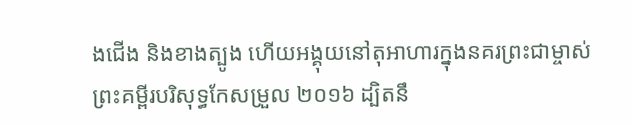ងជើង និងខាងត្បូង ហើយអង្គុយនៅតុអាហារក្នុងនគរព្រះជាម្ចាស់ ព្រះគម្ពីរបរិសុទ្ធកែសម្រួល ២០១៦ ដ្បិតនឹ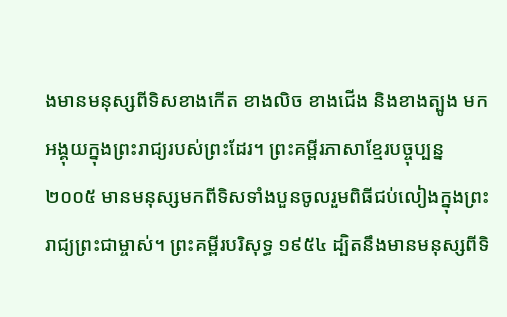ងមានមនុស្សពីទិសខាងកើត ខាងលិច ខាងជើង និងខាងត្បូង មកអង្គុយក្នុងព្រះរាជ្យរបស់ព្រះដែរ។ ព្រះគម្ពីរភាសាខ្មែរបច្ចុប្បន្ន ២០០៥ មានមនុស្សមកពីទិសទាំងបួនចូលរួមពិធីជប់លៀងក្នុងព្រះរាជ្យព្រះជាម្ចាស់។ ព្រះគម្ពីរបរិសុទ្ធ ១៩៥៤ ដ្បិតនឹងមានមនុស្សពីទិ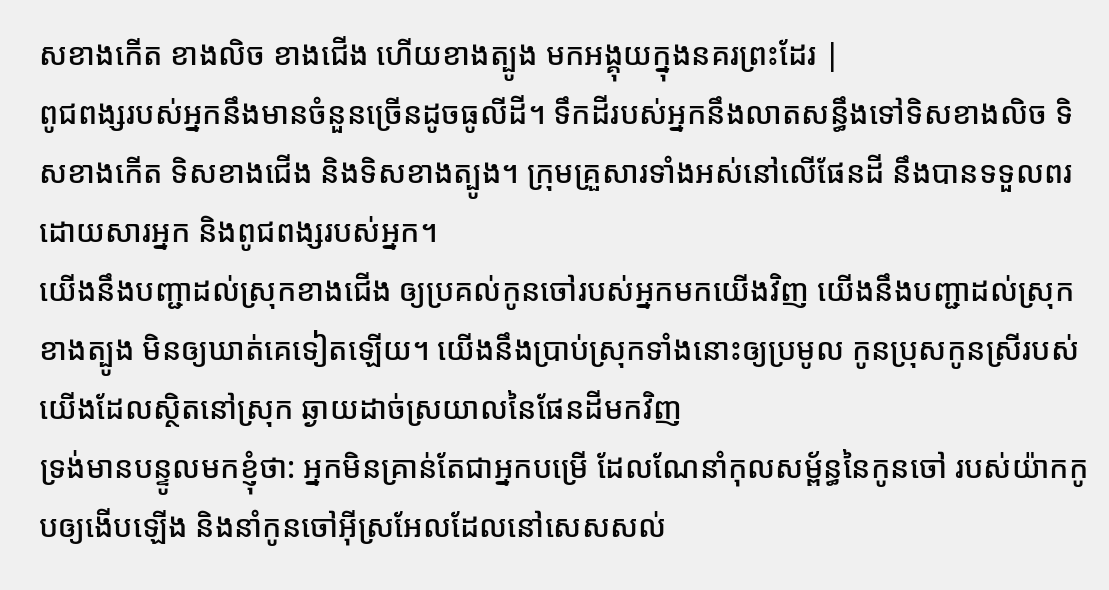សខាងកើត ខាងលិច ខាងជើង ហើយខាងត្បូង មកអង្គុយក្នុងនគរព្រះដែរ |
ពូជពង្សរបស់អ្នកនឹងមានចំនួនច្រើនដូចធូលីដី។ ទឹកដីរបស់អ្នកនឹងលាតសន្ធឹងទៅទិសខាងលិច ទិសខាងកើត ទិសខាងជើង និងទិសខាងត្បូង។ ក្រុមគ្រួសារទាំងអស់នៅលើផែនដី នឹងបានទទួលពរ ដោយសារអ្នក និងពូជពង្សរបស់អ្នក។
យើងនឹងបញ្ជាដល់ស្រុកខាងជើង ឲ្យប្រគល់កូនចៅរបស់អ្នកមកយើងវិញ យើងនឹងបញ្ជាដល់ស្រុកខាងត្បូង មិនឲ្យឃាត់គេទៀតឡើយ។ យើងនឹងប្រាប់ស្រុកទាំងនោះឲ្យប្រមូល កូនប្រុសកូនស្រីរបស់យើងដែលស្ថិតនៅស្រុក ឆ្ងាយដាច់ស្រយាលនៃផែនដីមកវិញ
ទ្រង់មានបន្ទូលមកខ្ញុំថា: អ្នកមិនគ្រាន់តែជាអ្នកបម្រើ ដែលណែនាំកុលសម្ព័ន្ធនៃកូនចៅ របស់យ៉ាកកូបឲ្យងើបឡើង និងនាំកូនចៅអ៊ីស្រអែលដែលនៅសេសសល់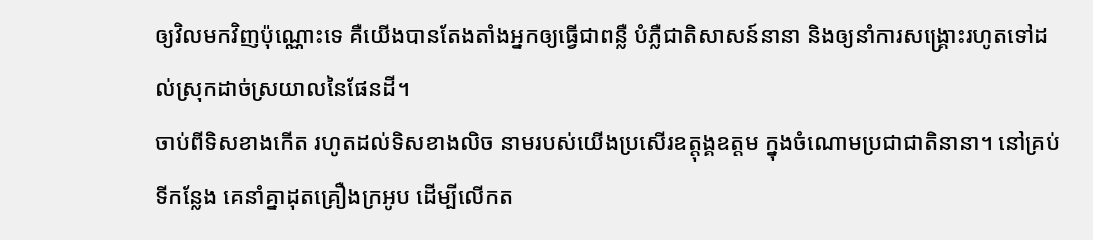ឲ្យវិលមកវិញប៉ុណ្ណោះទេ គឺយើងបានតែងតាំងអ្នកឲ្យធ្វើជាពន្លឺ បំភ្លឺជាតិសាសន៍នានា និងឲ្យនាំការសង្គ្រោះរហូតទៅដល់ស្រុកដាច់ស្រយាលនៃផែនដី។
ចាប់ពីទិសខាងកើត រហូតដល់ទិសខាងលិច នាមរបស់យើងប្រសើរឧត្ដុង្គឧត្ដម ក្នុងចំណោមប្រជាជាតិនានា។ នៅគ្រប់ទីកន្លែង គេនាំគ្នាដុតគ្រឿងក្រអូប ដើម្បីលើកត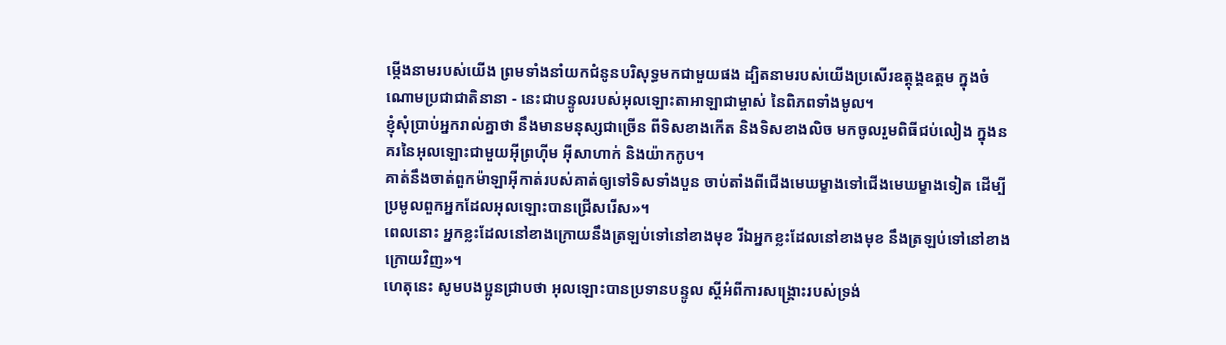ម្កើងនាមរបស់យើង ព្រមទាំងនាំយកជំនូនបរិសុទ្ធមកជាមួយផង ដ្បិតនាមរបស់យើងប្រសើរឧត្ដុង្គឧត្ដម ក្នុងចំណោមប្រជាជាតិនានា - នេះជាបន្ទូលរបស់អុលឡោះតាអាឡាជាម្ចាស់ នៃពិភពទាំងមូល។
ខ្ញុំសុំប្រាប់អ្នករាល់គ្នាថា នឹងមានមនុស្សជាច្រើន ពីទិសខាងកើត និងទិសខាងលិច មកចូលរួមពិធីជប់លៀង ក្នុងនគរនៃអុលឡោះជាមួយអ៊ីព្រហ៊ីម អ៊ីសាហាក់ និងយ៉ាកកូប។
គាត់នឹងចាត់ពួកម៉ាឡាអ៊ីកាត់របស់គាត់ឲ្យទៅទិសទាំងបួន ចាប់តាំងពីជើងមេឃម្ខាងទៅជើងមេឃម្ខាងទៀត ដើម្បីប្រមូលពួកអ្នកដែលអុលឡោះបានជ្រើសរើស»។
ពេលនោះ អ្នកខ្លះដែលនៅខាងក្រោយនឹងត្រឡប់ទៅនៅខាងមុខ រីឯអ្នកខ្លះដែលនៅខាងមុខ នឹងត្រឡប់ទៅនៅខាងក្រោយវិញ»។
ហេតុនេះ សូមបងប្អូនជ្រាបថា អុលឡោះបានប្រទានបន្ទូល ស្ដីអំពីការសង្គ្រោះរបស់ទ្រង់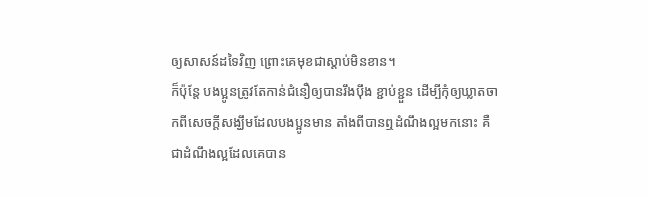ឲ្យសាសន៍ដទៃវិញ ព្រោះគេមុខជាស្ដាប់មិនខាន។
ក៏ប៉ុន្ដែ បងប្អូនត្រូវតែកាន់ជំនឿឲ្យបានរឹងប៉ឹង ខ្ជាប់ខ្ជួន ដើម្បីកុំឲ្យឃ្លាតចាកពីសេចក្ដីសង្ឃឹមដែលបងប្អូនមាន តាំងពីបានឮដំណឹងល្អមកនោះ គឺជាដំណឹងល្អដែលគេបាន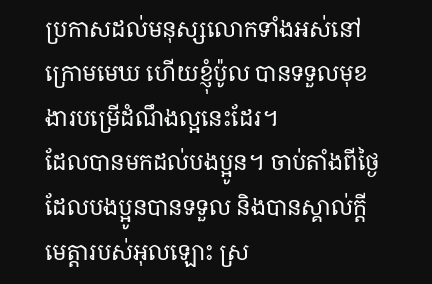ប្រកាសដល់មនុស្សលោកទាំងអស់នៅក្រោមមេឃ ហើយខ្ញុំប៉ូល បានទទួលមុខងារបម្រើដំណឹងល្អនេះដែរ។
ដែលបានមកដល់បងប្អូន។ ចាប់តាំងពីថ្ងៃដែលបងប្អូនបានទទួល និងបានស្គាល់ក្តីមេត្តារបស់អុលឡោះ ស្រ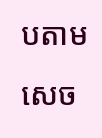បតាមសេច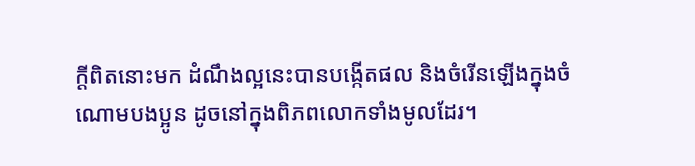ក្ដីពិតនោះមក ដំណឹងល្អនេះបានបង្កើតផល និងចំរើនឡើងក្នុងចំណោមបងប្អូន ដូចនៅក្នុងពិភពលោកទាំងមូលដែរ។